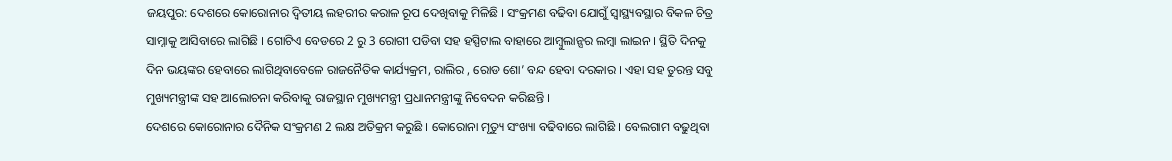ଜୟପୁର: ଦେଶରେ କୋରୋନାର ଦ୍ବିତୀୟ ଲହରୀର କରାଳ ରୂପ ଦେଖିବାକୁ ମିଳିଛି । ସଂକ୍ରମଣ ବଢିବା ଯୋଗୁଁ ସ୍ବାସ୍ଥ୍ୟବସ୍ଥାର ବିକଳ ଚିତ୍ର ସାମ୍ନାକୁ ଆସିବାରେ ଲାଗିଛି । ଗୋଟିଏ ବେଡରେ 2 ରୁ 3 ରୋଗୀ ପଡିବା ସହ ହସ୍ପିଟାଲ ବାହାରେ ଆମ୍ବୁଲାନ୍ସର ଲମ୍ବା ଲାଇନ । ସ୍ଥିତି ଦିନକୁ ଦିନ ଭୟଙ୍କର ହେବାରେ ଲାଗିଥିବାବେଳେ ରାଜନୈତିକ କାର୍ଯ୍ୟକ୍ରମ, ରାଲିର , ରୋଡ ଶୋ’ ବନ୍ଦ ହେବା ଦରକାର । ଏହା ସହ ତୁରନ୍ତ ସବୁ ମୁଖ୍ୟମନ୍ତ୍ରୀଙ୍କ ସହ ଆଲୋଚନା କରିବାକୁ ରାଜସ୍ଥାନ ମୁଖ୍ୟମନ୍ତ୍ରୀ ପ୍ରଧାନମନ୍ତ୍ରୀଙ୍କୁ ନିବେଦନ କରିଛନ୍ତି ।
ଦେଶରେ କୋରୋନାର ଦୈନିକ ସଂକ୍ରମଣ 2 ଲକ୍ଷ ଅତିକ୍ରମ କରୁଛି । କୋରୋନା ମୃତ୍ୟୁ ସଂଖ୍ୟା ବଢିବାରେ ଲାଗିଛି । ବେଲଗାମ ବଢୁଥିବା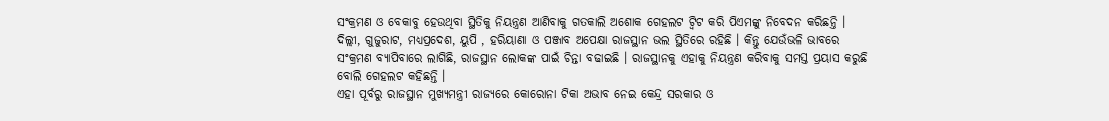ସଂକ୍ରମଣ ଓ ବେକାବୁ ହେଉଥିବା ସ୍ଥିତିକୁ ନିୟନ୍ତ୍ରଣ ଆଣିବାକୁ ଗତକାଲି ଅଶୋକ ଗେହଲଟ ଟ୍ବିଟ କରି ପିଏମଙ୍କୁ ନିବେଦନ କରିଛନ୍ତି ।
ଦିଲ୍ଲୀ, ଗୁଜୁରାଟ, ମଧ୍ୟପ୍ରଦେଶ, ୟୁପି , ହରିୟାଣା ଓ ପଞ୍ଜାବ ଅପେକ୍ଷା ରାଜସ୍ଥାନ ଭଲ ସ୍ଥିତିରେ ରହିଛି । କିନ୍ତୁ ଯେଉଁଭଳି ଭାବରେ ସଂକ୍ରମଣ ବ୍ୟାପିବାରେ ଲାଗିଛି, ରାଜସ୍ଥାନ ଲୋକଙ୍କ ପାଇଁ ଚିନ୍ତା ବଢାଇଛି । ରାଜସ୍ଥାନକୁ ଏହାକୁ ନିୟନ୍ତ୍ରଣ କରିବାକୁ ସମସ୍ତ ପ୍ରୟାସ କରୁଛି ବୋଲି ଗେହଲଟ କହିଛନ୍ତି ।
ଏହା ପୂର୍ବରୁ ରାଜସ୍ଥାନ ମୁଖ୍ୟମନ୍ତ୍ରୀ ରାଜ୍ୟରେ କୋରୋନା ଟିକା ଅଭାବ ନେଇ କେନ୍ଦ୍ର ସରକାର ଓ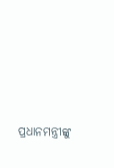ପ୍ରଧାନମନ୍ତ୍ରୀଙ୍କୁ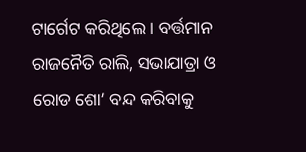ଟାର୍ଗେଟ କରିଥିଲେ । ବର୍ତ୍ତମାନ ରାଜନୈତି ରାଲି, ସଭାଯାତ୍ରା ଓ ରୋଡ ଶୋ’ ବନ୍ଦ କରିବାକୁ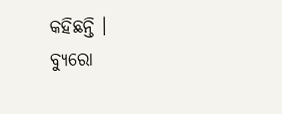କହିଛନ୍ତି ।
ବ୍ୟୁରୋ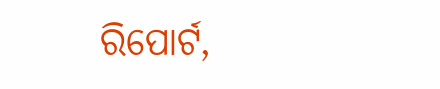ରିପୋର୍ଟ,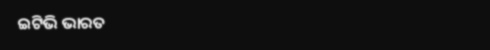ଇଟିଭି ଭାରତ